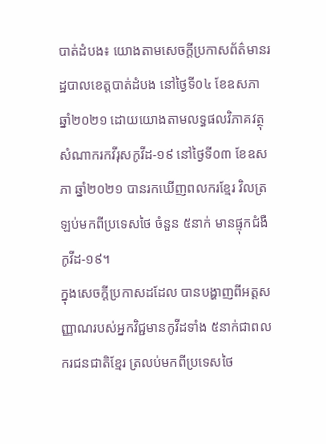បាត់ដំបង៖ យោងតាមសេចក្តីប្រកាសព័ត៌មានរដ្ឋបាលខេត្តបាត់ដំបង នៅថ្ងៃទី០៤ ខែឧសភា ឆ្នាំ២០២១ ដោយយោងតាមលទ្ធផលវិភាគវត្ថុសំណាករកវីរុសកូវីដ-១៩ នៅថ្ងៃទី០៣ ខែឧសភា ឆ្នាំ២០២១ បានរកឃើញពលករខ្មែរ វិលត្រឡប់មកពីប្រទេសថៃ ចំនួន ៥នាក់ មានផ្ទុកជំងឺកូវីដ-១៩។
ក្នុងសេចក្ដីប្រកាសដដែល បានបង្ហាញពីអត្តសញ្ញាណរបស់អ្នកវិជ្ជមានកូវីដទាំង ៥នាក់ជាពលករជនជាតិខ្មែរ ត្រលប់មកពីប្រទេសថៃ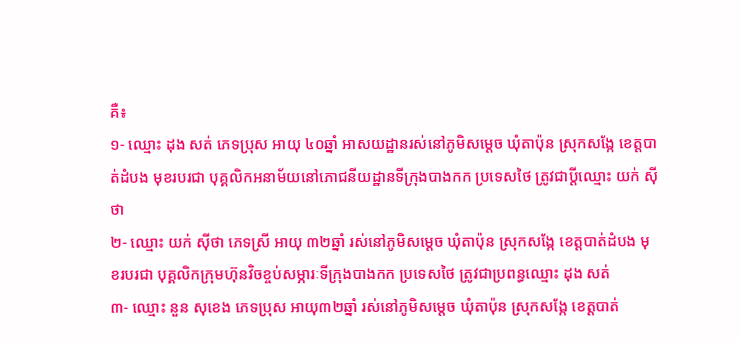គឺ៖
១- ឈ្មោះ ដុង សត់ ភេទប្រុស អាយុ ៤០ឆ្នាំ អាសយដ្ឋានរស់នៅភូមិសម្តេច ឃុំតាប៉ុន ស្រុកសង្កែ ខេត្តបាត់ដំបង មុខរបរជា បុគ្គលិកអនាម័យនៅភោជនីយដ្ឋានទីក្រុងបាងកក ប្រទេសថៃ ត្រូវជាប្តីឈ្មោះ យក់ ស៊ីថា
២- ឈ្មោះ យក់ ស៊ីថា ភេទស្រី អាយុ ៣២ឆ្នាំ រស់នៅភូមិសម្ដេច ឃុំតាប៉ុន ស្រុកសង្កែ ខេត្តបាត់ដំបង មុខរបរជា បុគ្គលិកក្រុមហ៊ុនវិចខ្ចប់សម្ភារៈទីក្រុងបាងកក ប្រទេសថៃ ត្រូវជាប្រពន្ធឈ្មោះ ដុង សត់
៣- ឈ្មោះ នួន សុខេង ភេទប្រុស អាយុ៣២ឆ្នាំ រស់នៅភូមិសម្តេច ឃុំតាប៉ុន ស្រុកសង្កែ ខេត្តបាត់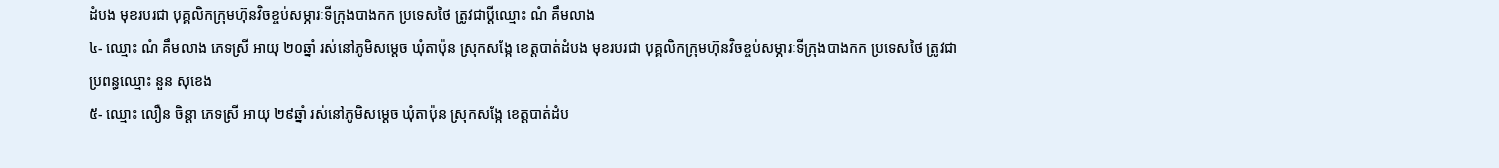ដំបង មុខរបរជា បុគ្គលិកក្រុមហ៊ុនវិចខ្ចប់សម្ភារៈទីក្រុងបាងកក ប្រទេសថៃ ត្រូវជាប្តីឈ្មោះ ណំ គឹមលាង
៤- ឈ្មោះ ណំ គឹមលាង ភេទស្រី អាយុ ២០ឆ្នាំ រស់នៅភូមិសម្ដេច ឃុំតាប៉ុន ស្រុកសង្កែ ខេត្តបាត់ដំបង មុខរបរជា បុគ្គលិកក្រុមហ៊ុនវិចខ្ចប់សម្ភារៈទីក្រុងបាងកក ប្រទេសថៃ ត្រូវជាប្រពន្ធឈ្មោះ នួន សុខេង
៥- ឈ្មោះ លឿន ចិន្តា ភេទស្រី អាយុ ២៩ឆ្នាំ រស់នៅភូមិសម្ដេច ឃុំតាប៉ុន ស្រុកសង្កែ ខេត្តបាត់ដំប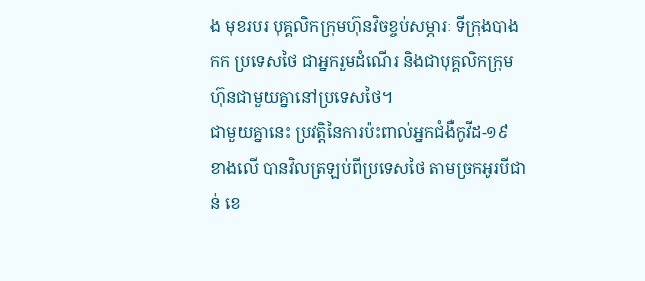ង មុខរបរ បុគ្គលិកក្រុមហ៊ុនវិចខ្ចប់សម្ភារៈ ទីក្រុងបាងកក ប្រទេសថៃ ជាអ្នករួមដំណើរ និងជាបុគ្គលិកក្រុមហ៊ុនជាមួយគ្នានៅប្រទេសថៃ។
ជាមួយគ្នានេះ ប្រវត្តិនៃការប៉ះពាល់អ្នកជំងឺកូវីដ-១៩ ខាងលើ បានវិលត្រឡប់ពីប្រទេសថៃ តាមច្រកអូរបីជាន់ ខេ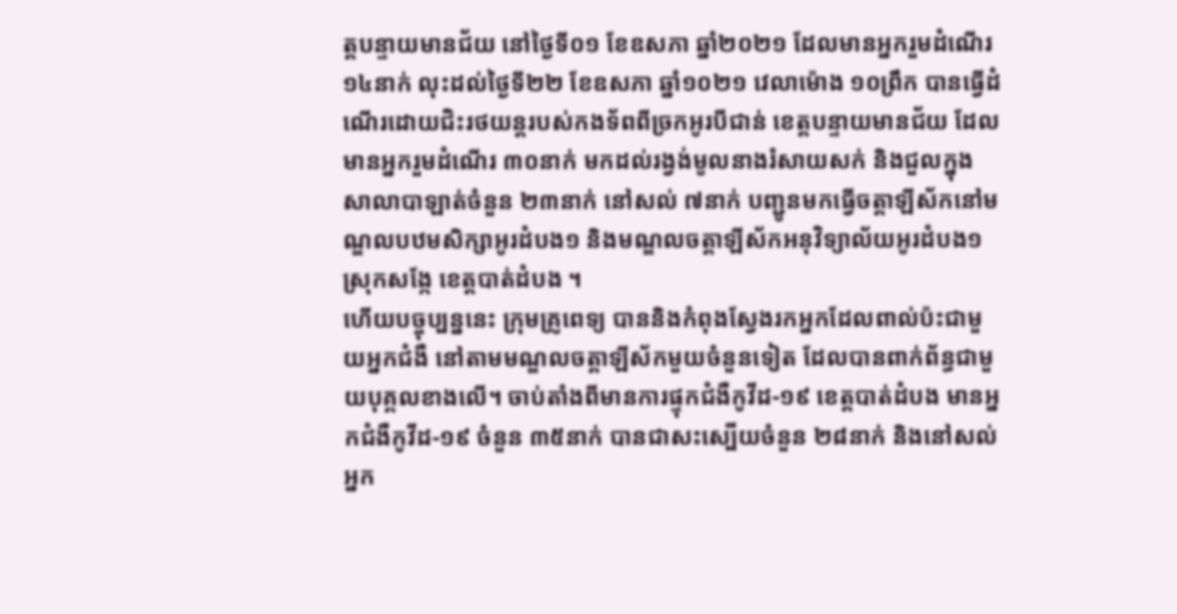ត្តបន្ទាយមានជ័យ នៅថ្ងៃទី០១ ខែឧសភា ឆ្នាំ២០២១ ដែលមានអ្នករួមដំណើរ ១៤នាក់ លុះដល់ថ្ងៃទី២២ ខែឧសភា ឆ្នាំ១០២១ វេលាម៉ោង ១០ព្រឹក បានធ្វើដំណើរដោយជិះរថយន្តរបស់កងទ័ពពីច្រកអូរបីជាន់ ខេត្តបន្ទាយមានជ័យ ដែលមានអ្នករួមដំណើរ ៣០នាក់ មកដល់រង្វង់មូលនាងរំសាយសក់ និងជួលក្នុងសាលាបាឡាត់ចំនួន ២៣នាក់ នៅសល់ ៧នាក់ បញ្ជូនមកធ្វើចត្តាឡីស័កនៅមណ្ឌលបឋមសិក្សាអូរដំបង១ និងមណ្ឌលចត្តាឡីស័កអនុវិទ្យាល័យអូរដំបង១ ស្រុកសង្កែ ខេត្តបាត់ដំបង ។
ហើយបច្ចុប្បន្ននេះ ក្រុមគ្រូពេទ្យ បាននិងកំពុងស្វែងរកអ្នកដែលពាល់ប៉ះជាមួយអ្នកជំងឺ នៅតាមមណ្ឌលចត្តាឡីស័កមួយចំនួនទៀត ដែលបានពាក់ព័ន្ធជាមួយបុគ្គលខាងលើ។ ចាប់តាំងពីមានការផ្ទុកជំងឺកូវីដ-១៩ ខេត្តបាត់ដំបង មានអ្នកជំងឺកូវីដ-១៩ ចំនួន ៣៥នាក់ បានជាសះស្បើយចំនួន ២៨នាក់ និងនៅសល់អ្នក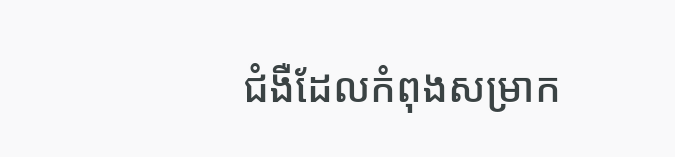ជំងឺដែលកំពុងសម្រាក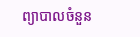ព្យាបាលចំនួន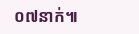០៧នាក់៕